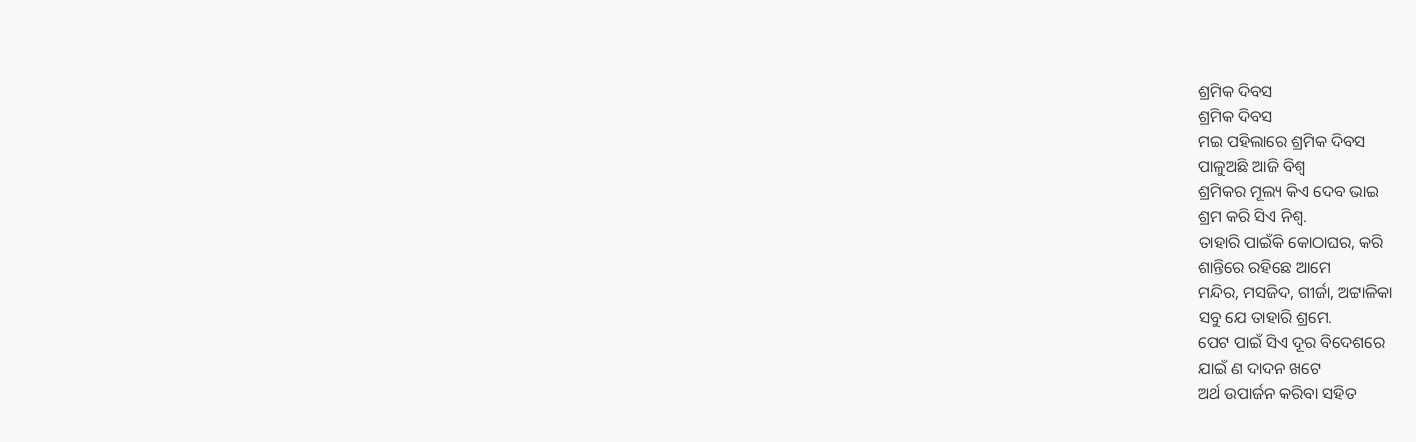ଶ୍ରମିକ ଦିବସ
ଶ୍ରମିକ ଦିବସ
ମଇ ପହିଲାରେ ଶ୍ରମିକ ଦିବସ
ପାଳୁଅଛି ଆଜି ବିଶ୍ୱ
ଶ୍ରମିକର ମୂଲ୍ୟ କିଏ ଦେବ ଭାଇ
ଶ୍ରମ କରି ସିଏ ନିଶ୍ଵ.
ତାହାରି ପାଇଁକି କୋଠାଘର, କରି
ଶାନ୍ତିରେ ରହିଛେ ଆମେ
ମନ୍ଦିର, ମସଜିଦ, ଗୀର୍ଜା, ଅଟ୍ଟାଳିକା
ସବୁ ଯେ ତାହାରି ଶ୍ରମେ.
ପେଟ ପାଇଁ ସିଏ ଦୂର ବିଦେଶରେ
ଯାଇଁ ଣ ଦାଦନ ଖଟେ
ଅର୍ଥ ଉପାର୍ଜନ କରିବା ସହିତ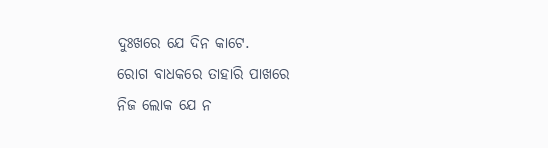ଦୁଃଖରେ ଯେ ଦିନ କାଟେ.
ରୋଗ ବାଧକରେ ତାହାରି ପାଖରେ
ନିଜ ଲୋକ ଯେ ନ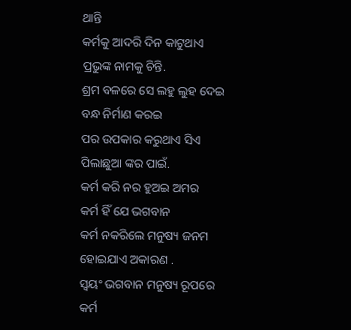ଥାନ୍ତି
କର୍ମକୁ ଆଦରି ଦିନ କାଟୁଥାଏ
ପ୍ରଭୁଙ୍କ ନାମକୁ ଚିନ୍ତି.
ଶ୍ରମ ବଳରେ ସେ ଲହୁ ଲୁହ ଦେଇ
ବନ୍ଧ ନିର୍ମାଣ କରଇ
ପର ଉପକାର କରୁଥାଏ ସିଏ
ପିଲାଛୁଆ ଙ୍କର ପାଇଁ.
କର୍ମ କରି ନର ହୁଅଇ ଅମର
କର୍ମ ହିଁ ଯେ ଭଗବାନ
କର୍ମ ନକରିଲେ ମନୁଷ୍ୟ ଜନମ
ହୋଇଯାଏ ଅକାରଣ .
ସ୍ୱୟଂ ଭଗବାନ ମନୁଷ୍ୟ ରୂପରେ
କର୍ମ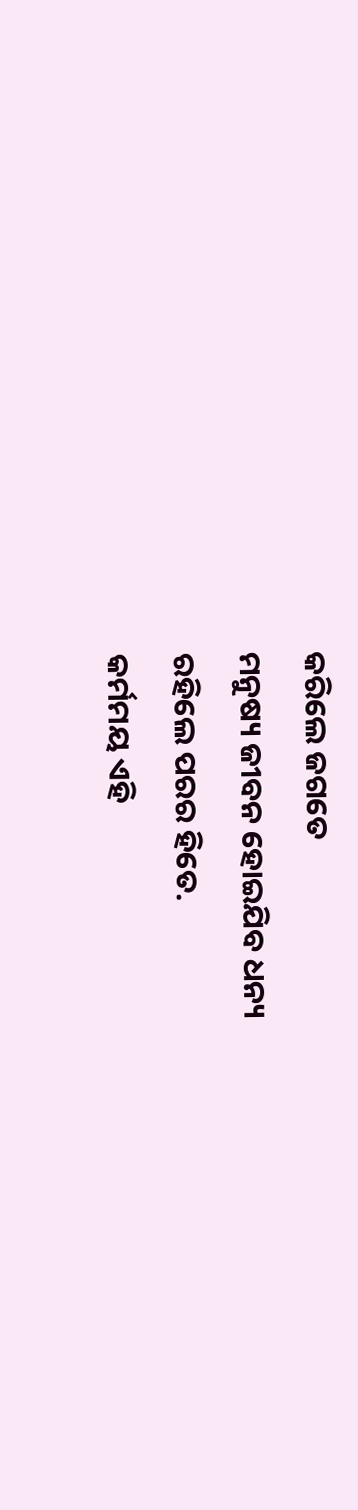କରିଲେ ଜଗତେ
ମନୁଷ୍ୟ ଜୀବନ ହୋଇଯିବ ଧନ୍ୟ
ରହିଲେ ପରର ହିତେ.
କର୍ମମୟ ଏହି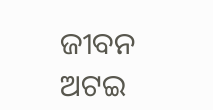ଜୀବନ ଅଟଇ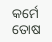କର୍ମେ ତୋଷ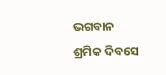ଭଗବାନ
ଶ୍ରମିକ ଦିବସେ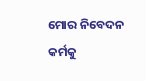ମୋର ନିବେଦନ
କର୍ମକୁ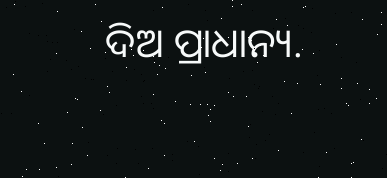ଦିଅ ପ୍ରାଧାନ୍ୟ.